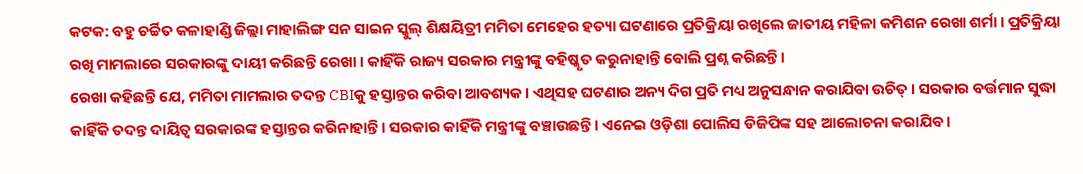କଟକ: ବହୁ ଚର୍ଚ୍ଚିତ କଳାହାଣ୍ଡି ଜିଲ୍ଲା ମାହାଲିଙ୍ଗ ସନ ସାଇନ ସ୍କୁଲ୍ ଶିକ୍ଷୟିତ୍ରୀ ମମିତା ମେହେର ହତ୍ୟା ଘଟଣାରେ ପ୍ରତିକ୍ରିୟା ରଖିଲେ ଜାତୀୟ ମହିଳା କମିଶନ ରେଖା ଶର୍ମା । ପ୍ରତିକ୍ରିୟା ରଖି ମାମଲାରେ ସରକାରଙ୍କୁ ଦାୟୀ କରିଛନ୍ତି ରେଖା । କାହିଁକି ରାଜ୍ୟ ସରକାର ମନ୍ତ୍ରୀଙ୍କୁ ବହିଷ୍କୃତ କରୁନାହାନ୍ତି ବୋଲି ପ୍ରଶ୍ନ କରିଛନ୍ତି ।
ରେଖା କହିଛନ୍ତି ଯେ, ମମିତା ମାମଲାର ତଦନ୍ତ CBIକୁ ହସ୍ତାନ୍ତର କରିବା ଆବଶ୍ୟକ । ଏଥିସହ ଘଟଣାର ଅନ୍ୟ ଦିଗ ପ୍ରତି ମଧ୍ୟ ଅନୁସନ୍ଧାନ କରାଯିବା ଉଚିତ୍ । ସରକାର ବର୍ତ୍ତମାନ ସୁଦ୍ଧା କାହିଁକି ତଦନ୍ତ ଦାୟିତ୍ବ ସରକାରଙ୍କ ହସ୍ତାନ୍ତର କରିନାହାନ୍ତି । ସରକାର କାହିଁକି ମନ୍ତ୍ରୀଙ୍କୁ ବଞ୍ଚାଉଛନ୍ତି । ଏନେଇ ଓଡ଼ିଶା ପୋଲିସ ଡିଜିପିଙ୍କ ସହ ଆଲୋଚନା କରାଯିବ ।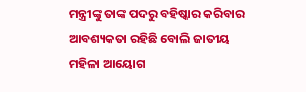ମନ୍ତ୍ରୀଙ୍କୁ ତାଙ୍କ ପଦରୁ ବହିଷ୍କାର କରିବାର ଆବଶ୍ୟକତା ରହିଛି ବୋଲି ଜାତୀୟ ମହିଳା ଆୟୋଗ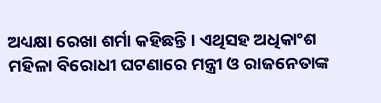ଅଧ୍ୟକ୍ଷା ରେଖା ଶର୍ମା କହିଛନ୍ତି । ଏଥିସହ ଅଧିକାଂଶ ମହିଳା ବିରୋଧୀ ଘଟଣାରେ ମନ୍ତ୍ରୀ ଓ ରାଜନେତାଙ୍କ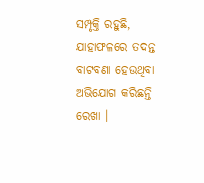ସମ୍ପୃକ୍ତି ରହୁଛି, ଯାହାଫଳରେ ତଦନ୍ତ ବାଟବଣା ହେଉଥିବା ଅଭିଯୋଗ କରିଛନ୍ତି ରେଖା ।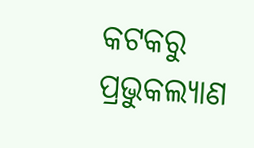କଟକରୁ ପ୍ରଭୁକଲ୍ୟାଣ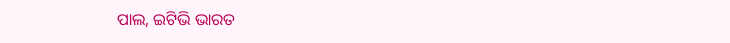ପାଲ, ଇଟିଭି ଭାରତ